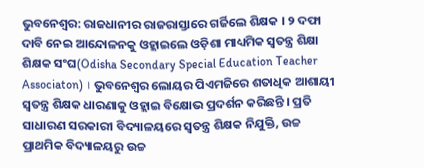ଭୁବନେଶ୍ବର: ରାଜଧାନୀର ରାଜରାସ୍ତାରେ ଗର୍ଜିଲେ ଶିକ୍ଷକ । ୨ ଦଫା ଦାବି ନେଇ ଆନ୍ଦୋଳନକୁ ଓହ୍ଲାଇଲେ ଓଡ଼ିଶା ମାଧ୍ୟମିକ ସ୍ୱତନ୍ତ୍ର ଶିକ୍ଷା ଶିକ୍ଷକ ସଂଘ(Odisha Secondary Special Education Teacher Associaton) । ଭୁବନେଶ୍ୱର ଲୋୟର ପିଏମଜିରେ ଶତାଧିକ ଆଶାୟୀ ସ୍ୱତନ୍ତ୍ର ଶିକ୍ଷକ ଧାରଣାକୁ ଓହ୍ଲାଇ ବିକ୍ଷୋଭ ପ୍ରଦର୍ଶନ କରିଛନ୍ତି । ପ୍ରତି ସାଧାରଣ ସରକାରୀ ବିଦ୍ୟାଳୟରେ ସ୍ୱତନ୍ତ୍ର ଶିକ୍ଷକ ନିଯୁକ୍ତି, ଉଚ୍ଚ ପ୍ରାଥମିକ ବିଦ୍ୟାଳୟରୁ ଉଚ୍ଚ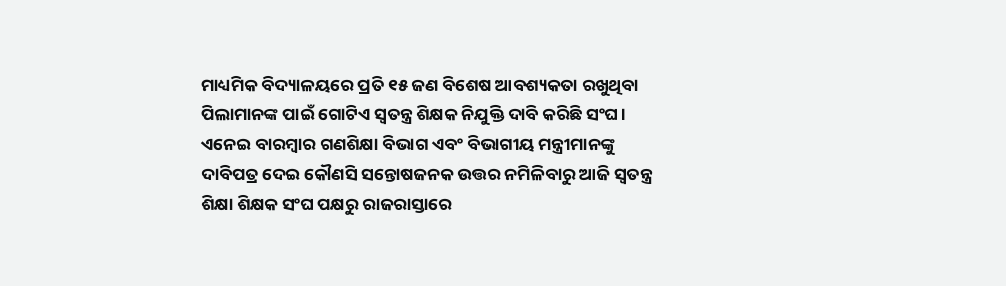ମାଧ୍ୟମିକ ବିଦ୍ୟାଳୟରେ ପ୍ରତି ୧୫ ଜଣ ବିଶେଷ ଆବଶ୍ୟକତା ରଖୁଥିବା ପିଲାମାନଙ୍କ ପାଇଁ ଗୋଟିଏ ସ୍ଵତନ୍ତ୍ର ଶିକ୍ଷକ ନିଯୁକ୍ତି ଦାବି କରିଛି ସଂଘ ।
ଏନେଇ ବାରମ୍ବାର ଗଣଶିକ୍ଷା ବିଭାଗ ଏବଂ ବିଭାଗୀୟ ମନ୍ତ୍ରୀମାନଙ୍କୁ ଦାବିପତ୍ର ଦେଇ କୌଣସି ସନ୍ତୋଷଜନକ ଉତ୍ତର ନମିଳିବାରୁ ଆଜି ସ୍ୱତନ୍ତ୍ର ଶିକ୍ଷା ଶିକ୍ଷକ ସଂଘ ପକ୍ଷରୁ ରାଜରାସ୍ତାରେ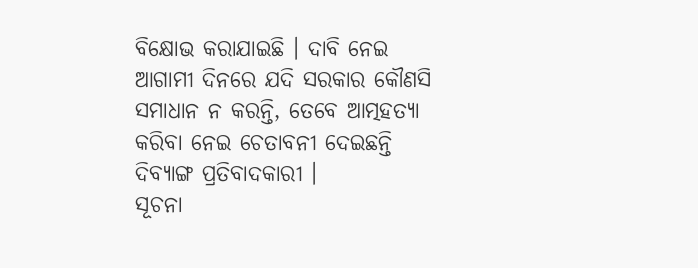ବିକ୍ଷୋଭ କରାଯାଇଛି । ଦାବି ନେଇ ଆଗାମୀ ଦିନରେ ଯଦି ସରକାର କୌଣସି ସମାଧାନ ନ କରନ୍ତି, ତେବେ ଆତ୍ମହତ୍ୟା କରିବା ନେଇ ଚେତାବନୀ ଦେଇଛନ୍ତି ଦିବ୍ୟାଙ୍ଗ ପ୍ରତିବାଦକାରୀ ।
ସୂଚନା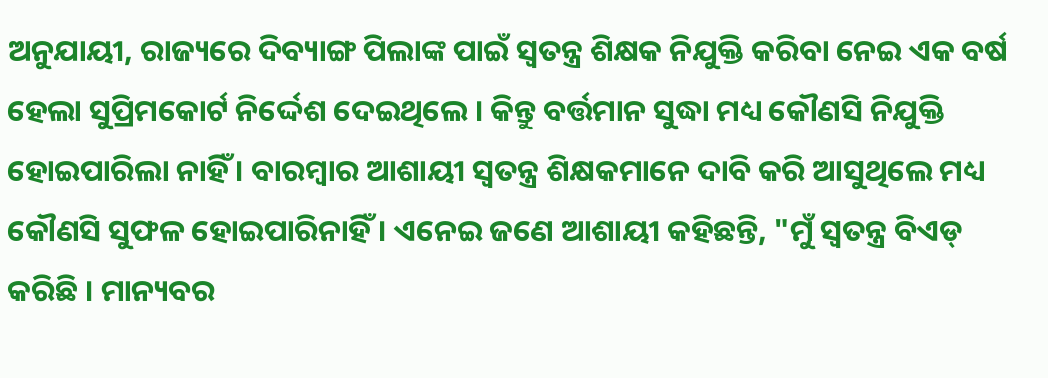ଅନୁଯାୟୀ, ରାଜ୍ୟରେ ଦିବ୍ୟାଙ୍ଗ ପିଲାଙ୍କ ପାଇଁ ସ୍ବତନ୍ତ୍ର ଶିକ୍ଷକ ନିଯୁକ୍ତି କରିବା ନେଇ ଏକ ବର୍ଷ ହେଲା ସୁପ୍ରିମକୋର୍ଟ ନିର୍ଦ୍ଦେଶ ଦେଇଥିଲେ । କିନ୍ତୁ ବର୍ତ୍ତମାନ ସୁଦ୍ଧା ମଧ୍ୟ କୌଣସି ନିଯୁକ୍ତି ହୋଇପାରିଲା ନାହିଁ । ବାରମ୍ବାର ଆଶାୟୀ ସ୍ଵତନ୍ତ୍ର ଶିକ୍ଷକମାନେ ଦାବି କରି ଆସୁଥିଲେ ମଧ୍ୟ କୌଣସି ସୁଫଳ ହୋଇପାରିନାହିଁ । ଏନେଇ ଜଣେ ଆଶାୟୀ କହିଛନ୍ତି, "ମୁଁ ସ୍ବତନ୍ତ୍ର ବିଏଡ୍ କରିଛି । ମାନ୍ୟବର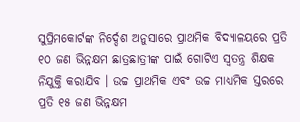ସୁପ୍ରିମକୋର୍ଟଙ୍କ ନିର୍ଦ୍ଦେଶ ଅନୁସାରେ ପ୍ରାଥମିକ ବିଦ୍ୟାଳୟରେ ପ୍ରତି ୧୦ ଜଣ ଭିନ୍ନକ୍ଷମ ଛାତ୍ରଛାତ୍ରୀଙ୍କ ପାଇଁ ଗୋଟିଏ ସ୍ବତନ୍ତ୍ର ଶିକ୍ଷକ ନିଯୁକ୍ତି କରାଯିବ । ଉଚ୍ଚ ପ୍ରାଥମିକ ଏବଂ ଉଚ୍ଚ ମାଧ୍ୟମିକ ସ୍ତରରେ ପ୍ରତି ୧୫ ଜଣ ଭିନ୍ନକ୍ଷମ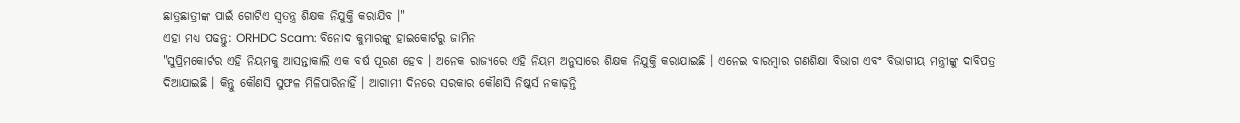ଛାତ୍ରଛାତ୍ରୀଙ୍କ ପାଇଁ ଗୋଟିଏ ସ୍ବତନ୍ତ୍ର ଶିକ୍ଷକ ନିଯୁକ୍ତି କରାଯିବ ।"
ଏହା ମଧ୍ୟ ପଢନ୍ତୁ: ORHDC Scam: ବିନୋଦ କୁମାରଙ୍କୁ ହାଇକୋର୍ଟରୁ ଜାମିନ
"ସୁପ୍ରିମକୋର୍ଟର ଏହି ନିୟମକୁ ଆସନ୍ତାକାଲି ଏକ ବର୍ଷ ପୂରଣ ହେବ । ଅନେକ ରାଜ୍ୟରେ ଏହି ନିୟମ ଅନୁସାରେ ଶିକ୍ଷକ ନିଯୁକ୍ତି କରାଯାଇଛି । ଏନେଇ ବାରମ୍ବାର ଗଣଶିକ୍ଷା ବିଭାଗ ଏବଂ ବିଭାଗୀୟ ମନ୍ତ୍ରୀଙ୍କୁ ଦାବିପତ୍ର ଦିଆଯାଇଛି । କିନ୍ତୁ କୌଣସି ସୁଫଳ ମିଳିପାରିନାହିଁ । ଆଗାମୀ ଦିନରେ ସରକାର କୌଣସି ନିଷ୍କର୍ସ ନକାଢ଼ନ୍ତି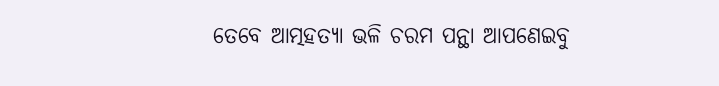ତେବେ ଆତ୍ମହତ୍ୟା ଭଳି ଚରମ ପନ୍ଥା ଆପଣେଇବୁ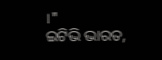।"
ଇଟିଭି ଭାରତ,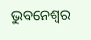ଭୁବନେଶ୍ବର